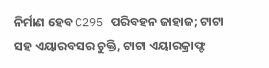ନିର୍ମାଣ ହେବ C295 ପରିବହନ ଜାହାଜ; ଟାଟା ସହ ଏୟାରବସର ଚୁକ୍ତି, ଟାଟା ଏୟାରକ୍ରାଫ୍ଟ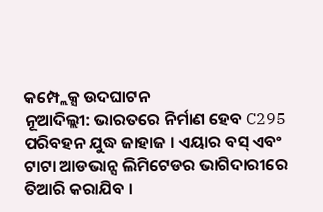କମ୍ପ୍ଲେକ୍ସ ଉଦଘାଟନ
ନୂଆଦିଲ୍ଲୀ: ଭାରତରେ ନିର୍ମାଣ ହେବ C295 ପରିବହନ ଯୁଦ୍ଧ ଜାହାଜ । ଏୟାର ବସ୍ ଏବଂ ଟାଟା ଆଡଭାନ୍ସ ଲିମିଟେଡର ଭାଗିଦାରୀରେ ତିଆରି କରାଯିବ ।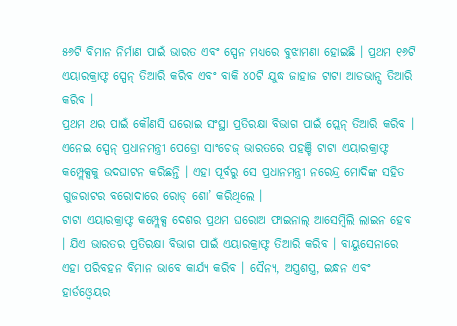୫୬ଟି ବିମାନ ନିର୍ମାଣ ପାଇଁ ଭାରତ ଏବଂ ସ୍ପେନ ମଧ୍ୟରେ ବୁଝାମଣା ହୋଇଛି । ପ୍ରଥମ ୧୬ଟି ଏୟାରକ୍ରାଫ୍ଟ ସ୍ପେନ୍ ତିଆରି କରିବ ଏବଂ ବାକି ୪୦ଟି ଯୁଦ୍ଧ ଜାହାଜ ଟାଟା ଆଡଭାନ୍ସ ତିଆରି କରିବ ।
ପ୍ରଥମ ଥର ପାଇଁ କୌଣସି ଘରୋଇ ସଂସ୍ଥା ପ୍ରତିରକ୍ଷା ବିଭାଗ ପାଇଁ ପ୍ଲେନ୍ ତିଆରି କରିବ । ଏନେଇ ସ୍ପେନ୍ ପ୍ରଧାନମନ୍ତ୍ରୀ ପେଡ୍ରୋ ସାଂଚେଜ୍ ଭାରତରେ ପହଞ୍ଚି ଟାଟା ଏୟାରକ୍ରାଫ୍ଟ କମ୍ପ୍ଲେକ୍ସକୁ ଉଦଘାଟନ କରିଛନ୍ତି । ଏହା ପୂର୍ବରୁ ସେ ପ୍ରଧାନମନ୍ତ୍ରୀ ନରେନ୍ଦ୍ର ମୋଦିଙ୍କ ସହିତ ଗୁଜରାଟର ବରୋଦାରେ ରୋଡ୍ ଶୋ’ କରିଥିଲେ ।
ଟାଟା ଏୟାରକ୍ରାଫ୍ଟ କମ୍ପ୍ଲେକ୍ସ ଦେଶର ପ୍ରଥମ ଘରୋଅ ଫାଇନାଲ୍ ଆସେମ୍ୱିଲି ଲାଇନ ହେବ । ଯିଏ ଭାରତର ପ୍ରତିରକ୍ଷା ବିଭାଗ ପାଇଁ ଏୟାରକ୍ରାଫ୍ଟ ତିଆରି କରିବ । ବାୟୁସେନାରେ ଏହା ପରିବହନ ବିମାନ ଭାବେ କାର୍ଯ୍ୟ କରିବ । ସୈନ୍ୟ, ଅସ୍ତ୍ରଶସ୍ତ୍ର, ଇନ୍ଧନ ଏବଂ ହାର୍ଡଓ୍ବେୟର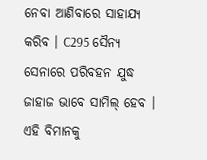ନେବା ଆଣିବାରେ ସାହାଯ୍ୟ କରିବ । C295 ସୈନ୍ୟ ସେନାରେ ପରିବହନ ଯୁଦ୍ଧ ଜାହାଜ ଭାବେ ସାମିଲ୍ ହେବ । ଏହି ବିମାନକୁ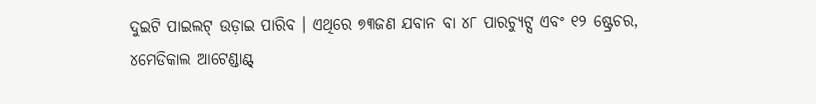ଦୁଇଟି ପାଇଲଟ୍ ଉଡ଼ାଇ ପାରିବ । ଏଥିରେ ୭୩ଜଣ ଯବାନ ବା ୪୮ ପାରଚ୍ୟୁଟ୍ସ ଏବଂ ୧୨ ଷ୍ଟ୍ରେଚର, ୪ମେଡିକାଲ ଆଟେଣ୍ଡାଣ୍ଟ୍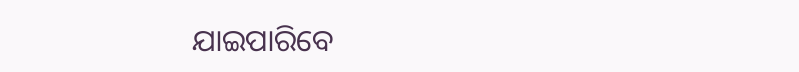ଯାଇପାରିବେ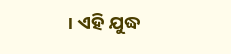। ଏହି ଯୁଦ୍ଧ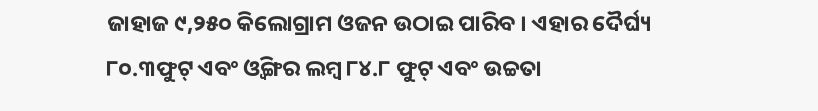ଜାହାଜ ୯,୨୫୦ କିଲୋଗ୍ରାମ ଓଜନ ଉଠାଇ ପାରିବ । ଏହାର ଦୈର୍ଘ୍ୟ ୮୦.୩ଫୁଟ୍ ଏବଂ ଓ୍ବିଙ୍ଗର ଲମ୍ବ ୮୪.୮ ଫୁଟ୍ ଏବଂ ଉଚ୍ଚତା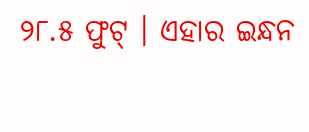୨୮.୫ ଫୁଟ୍ । ଏହାର ଇନ୍ଧନ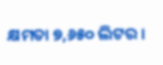କ୍ଷମତା ୭,୬୫୦ ଲିଟର ।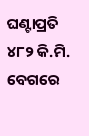ଘଣ୍ଟାପ୍ରତି ୪୮୨ କି.ମି. ବେଗରେ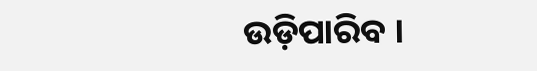ଉଡ଼ିପାରିବ ।